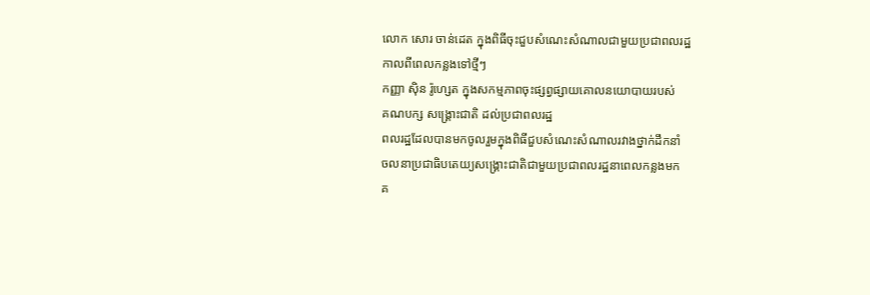លោក សោរ ចាន់ដេត ក្នុងពិធីចុះជួបសំណេះសំណាលជាមួយប្រជាពលរដ្ឋ
កាលពីពេលកន្លងទៅថ្មីៗ
កញ្ញា ស៊ិន រ៉ូហ្សេត ក្នុងសកម្មភាពចុះផ្សព្វផ្សាយគោលនយោបាយរបស់
គណបក្ស សង្គ្រោះជាតិ ដល់ប្រជាពលរដ្ឋ
ពលរដ្ឋដែលបានមកចូលរួមក្នុងពិធីជួបសំណេះសំណាលរវាងថ្នាក់ដឹកនាំ
ចលនាប្រជាធិបតេយ្យសង្គ្រោះជាតិជាមួយប្រជាពលរដ្ឋនាពេលកន្លងមក
គ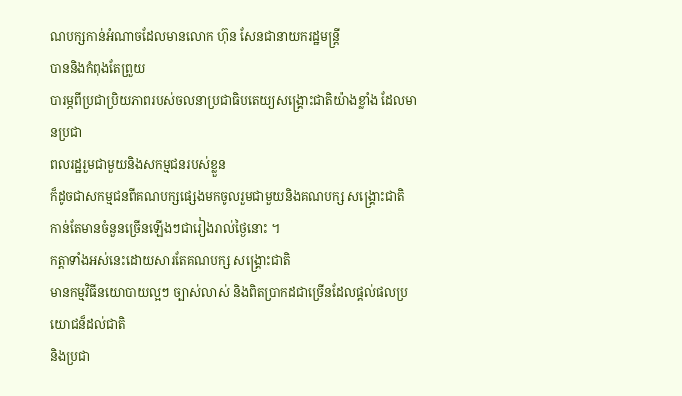ណបក្សកាន់អំណាចដែលមានលោក ហ៊ុន សែនជានាយករដ្ឋមន្រ្តី
បាននិងកំពុងតែព្រួយ
បារម្ភពីប្រជាប្រិយភាពរបស់ចលនាប្រជាធិបតេយ្យសង្គ្រោះជាតិយ៉ាងខ្លាំង ដែលមានប្រជា
ពលរដ្ឋរួមជាមួយនិងសកម្មជនរបស់ខ្លួន
ក៏ដូចជាសកម្មជនពីគណបក្សផ្សេងមកចូលរួមជាមួយនិងគណបក្ស សង្គ្រោះជាតិ
កាន់តែមានចំនួនច្រើនឡើងៗជារៀងរាល់ថ្ងៃនោះ ។
កត្តាទាំងអស់នេះដោយសារតែគណបក្ស សង្គ្រោះជាតិ
មានកម្មវិធីនយោបាយល្អៗ ច្បាស់លាស់ និងពិតប្រាកដជាច្រើនដែលផ្តល់ផលប្រយោជន៏ដល់ជាតិ
និងប្រជា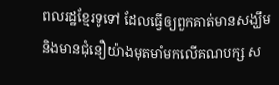ពលរដ្ឋខ្មែរទូទៅ ដែលធ្វើឲ្យពួកគាត់មានសង្ឃឹម
និងមានជុំនឿយ៉ាងមុតមាំមកលើគណបក្ស ស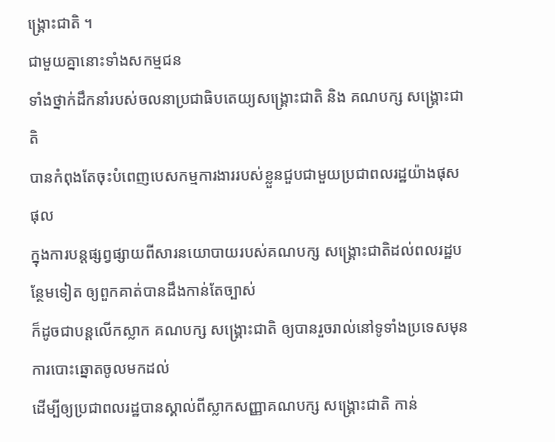ង្គ្រោះជាតិ ។
ជាមួយគ្នានោះទាំងសកម្មជន
ទាំងថ្នាក់ដឹកនាំរបស់ចលនាប្រជាធិបតេយ្យសង្គ្រោះជាតិ និង គណបក្ស សង្គ្រោះជាតិ
បានកំពុងតែចុះបំពេញបេសកម្មការងាររបស់ខ្លួនជួបជាមួយប្រជាពលរដ្ឋយ៉ាងផុសផុល
ក្នុងការបន្តផ្សព្វផ្សាយពីសារនយោបាយរបស់គណបក្ស សង្គ្រោះជាតិដល់ពលរដ្ឋបន្ថែមទៀត ឲ្យពួកគាត់បានដឹងកាន់តែច្បាស់
ក៏ដូចជាបន្តលើកស្លាក គណបក្ស សង្គ្រោះជាតិ ឲ្យបានរួចរាល់នៅទូទាំងប្រទេសមុនការបោះឆ្នោតចូលមកដល់
ដើម្បីឲ្យប្រជាពលរដ្ឋបានស្គាល់ពីស្លាកសញ្ញាគណបក្ស សង្គ្រោះជាតិ កាន់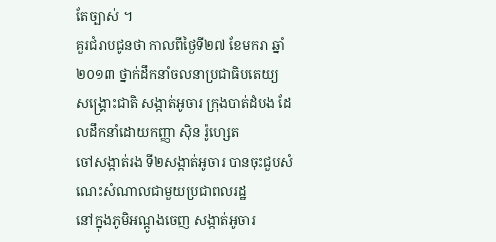តែច្បាស់ ។
គួរជំរាបជូនថា កាលពីថ្ងៃទី២៧ ខែមករា ឆ្នាំ២០១៣ ថ្នាក់ដឹកនាំចលនាប្រជាធិបតេយ្យ
សង្គ្រោះជាតិ សង្កាត់អូចារ ក្រុងបាត់ដំបង ដែលដឹកនាំដោយកញ្ញា ស៊ិន រ៉ូហ្សេត
ចៅសង្កាត់រង ទី២សង្កាត់អូចារ បានចុះជួបសំណេះសំណាលជាមួយប្រជាពលរដ្ឋ
នៅក្នុងភូមិអណ្តូងចេញ សង្កាត់អូចារ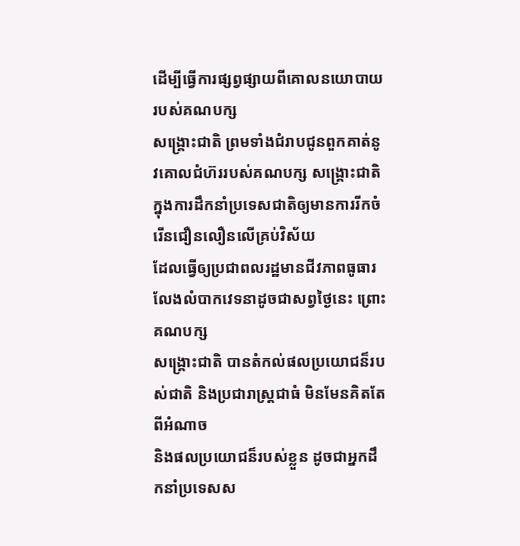ដើម្បីធ្វើការផ្សព្វផ្សាយពីគោលនយោបាយរបស់គណបក្ស
សង្គ្រោះជាតិ ព្រមទាំងជំរាបជូនពួកគាត់នូវគោលជំហ៊ររបស់គណបក្ស សង្គ្រោះជាតិ
ក្នុងការដឹកនាំប្រទេសជាតិឲ្យមានការរីកចំរើនជឿនលឿនលើគ្រប់វិស័យ
ដែលធ្វើឲ្យប្រជាពលរដ្ឋមានជីវភាពធូធារ លែងលំបាកវេទនាដូចជាសព្វថ្ងៃនេះ ព្រោះគណបក្ស
សង្គ្រោះជាតិ បានតំកល់ផលប្រយោជន៏របស់ជាតិ និងប្រជារាស្រ្តជាធំ មិនមែនគិតតែពីអំណាច
និងផលប្រយោជន៏របស់ខ្លួន ដូចជាអ្នកដឹកនាំប្រទេសស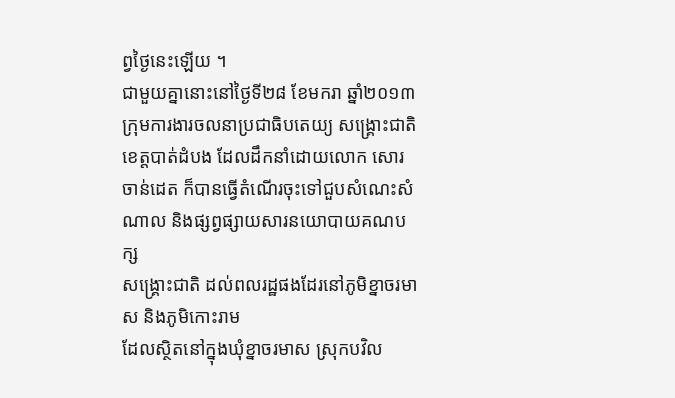ព្វថ្ងៃនេះឡើយ ។
ជាមួយគ្នានោះនៅថ្ងៃទី២៨ ខែមករា ឆ្នាំ២០១៣
ក្រុមការងារចលនាប្រជាធិបតេយ្យ សង្គ្រោះជាតិខេត្តបាត់ដំបង ដែលដឹកនាំដោយលោក សោរ
ចាន់ដេត ក៏បានធ្វើតំណើរចុះទៅជួបសំណេះសំណាល និងផ្សព្វផ្សាយសារនយោបាយគណបក្ស
សង្គ្រោះជាតិ ដល់ពលរដ្ឋផងដែរនៅភូមិខ្នាចរមាស និងភូមិកោះរាម
ដែលស្ថិតនៅក្នុងឃុំខ្នាចរមាស ស្រុកបវិល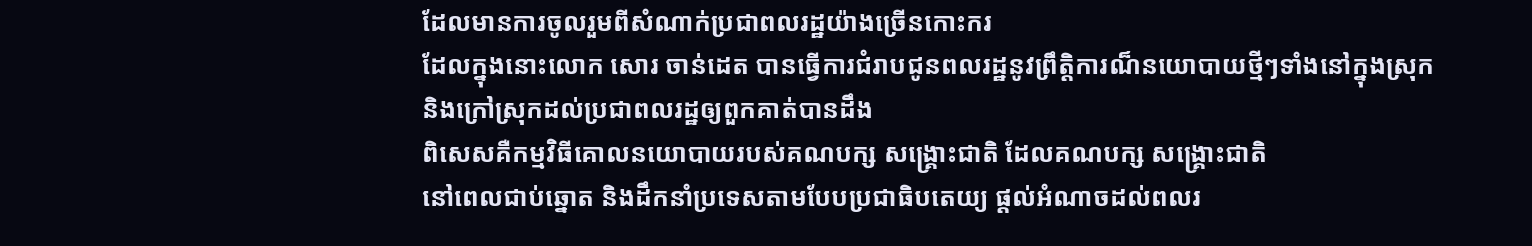ដែលមានការចូលរួមពីសំណាក់ប្រជាពលរដ្ឋយ៉ាងច្រើនកោះករ
ដែលក្នុងនោះលោក សោរ ចាន់ដេត បានធ្វើការជំរាបជូនពលរដ្ឋនូវព្រឹត្តិការណ៏នយោបាយថ្មីៗទាំងនៅក្នុងស្រុក
និងក្រៅស្រុកដល់ប្រជាពលរដ្ឋឲ្យពួកគាត់បានដឹង
ពិសេសគឺកម្មវិធីគោលនយោបាយរបស់គណបក្ស សង្គ្រោះជាតិ ដែលគណបក្ស សង្គ្រោះជាតិ
នៅពេលជាប់ឆ្នោត និងដឹកនាំប្រទេសតាមបែបប្រជាធិបតេយ្យ ផ្តល់អំណាចដល់ពលរ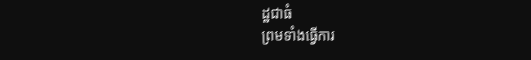ដ្ឋជាធំ
ព្រមទាំងធ្វើការ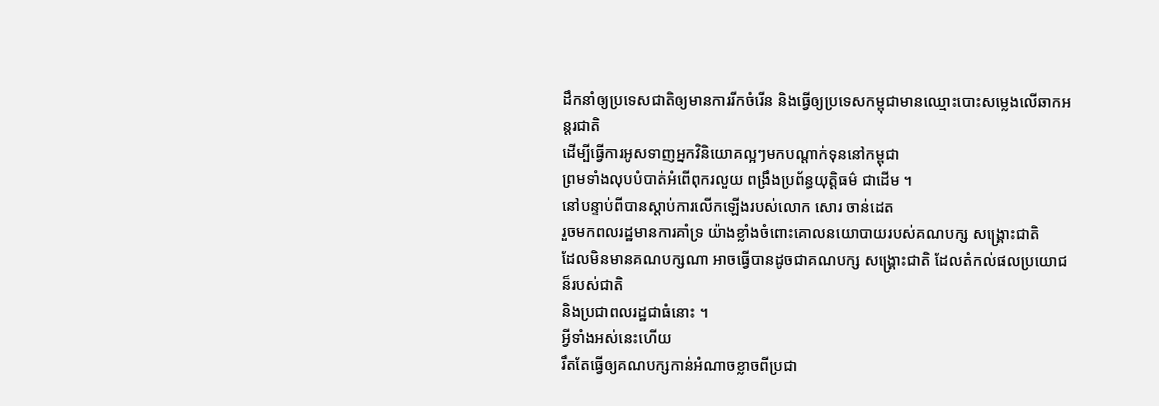ដឹកនាំឲ្យប្រទេសជាតិឲ្យមានការរីកចំរើន និងធ្វើឲ្យប្រទេសកម្ពុជាមានឈ្មោះបោះសម្លេងលើឆាកអន្តរជាតិ
ដើម្បីធ្វើការអូសទាញអ្នកវិនិយោគល្អៗមកបណ្តាក់ទុននៅកម្ពុជា
ព្រមទាំងលុបបំបាត់អំពើពុករលួយ ពង្រឹងប្រព័ន្ធយុត្តិធម៌ ជាដើម ។
នៅបន្ទាប់ពីបានស្តាប់ការលើកឡើងរបស់លោក សោរ ចាន់ដេត
រួចមកពលរដ្ឋមានការគាំទ្រ យ៉ាងខ្លាំងចំពោះគោលនយោបាយរបស់គណបក្ស សង្គ្រោះជាតិ
ដែលមិនមានគណបក្សណា អាចធ្វើបានដូចជាគណបក្ស សង្គ្រោះជាតិ ដែលតំកល់ផលប្រយោជន៏របស់ជាតិ
និងប្រជាពលរដ្ឋជាធំនោះ ។
អ្វីទាំងអស់នេះហើយ
រឹតតែធ្វើឲ្យគណបក្សកាន់អំណាចខ្លាចពីប្រជា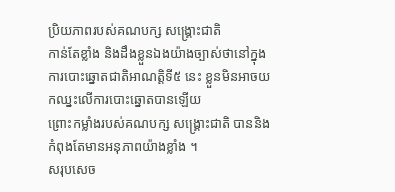ប្រិយភាពរបស់គណបក្ស សង្គ្រោះជាតិ
កាន់តែខ្លាំង និងដឹងខ្លួនឯងយ៉ាងច្បាស់ថានៅក្នុងការបោះឆ្នោតជាតិអាណត្តិទី៥ នេះ ខ្លួនមិនអាចយកឈ្នះលើការបោះឆ្នោតបានឡើយ
ព្រោះកម្លាំងរបស់គណបក្ស សង្គ្រោះជាតិ បាននិងកំពុងតែមានអនុភាពយ៉ាងខ្លាំង ។
សរុបសេច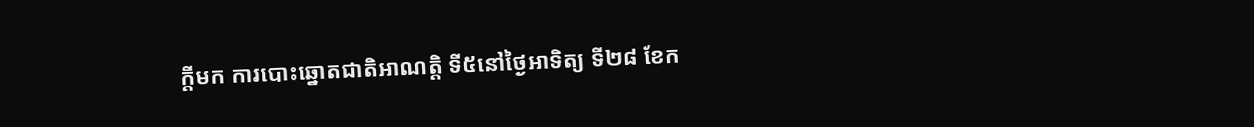ក្តីមក ការបោះឆ្នោតជាតិអាណត្តិ ទី៥នៅថ្ងៃអាទិត្យ ទី២៨ ខែក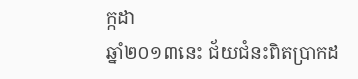ក្កដា
ឆ្នាំ២០១៣នេះ ជ័យជំនះពិតប្រាកដ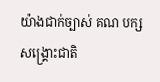យ៉ាងជាក់ច្បាស់ គណ បក្ស សង្គ្រោះជាតិ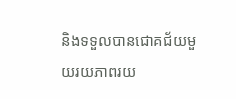និងទទួលបានជោគជ័យមួយរយភាពរយ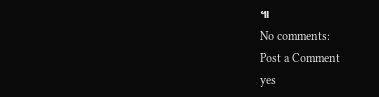៕
No comments:
Post a Comment
yes